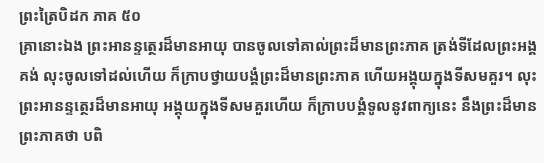ព្រះត្រៃបិដក ភាគ ៥០
គ្រានោះឯង ព្រះអានន្ទត្ថេរដ៏មានអាយុ បានចូលទៅគាល់ព្រះដ៏មានព្រះភាគ ត្រង់ទីដែលព្រះអង្គគង់ លុះចូលទៅដល់ហើយ ក៏ក្រាបថ្វាយបង្គំព្រះដ៏មានព្រះភាគ ហើយអង្គុយក្នុងទីសមគួរ។ លុះព្រះអានន្ទត្ថេរដ៏មានអាយុ អង្គុយក្នុងទីសមគួរហើយ ក៏ក្រាបបង្គំទូលនូវពាក្យនេះ នឹងព្រះដ៏មានព្រះភាគថា បពិ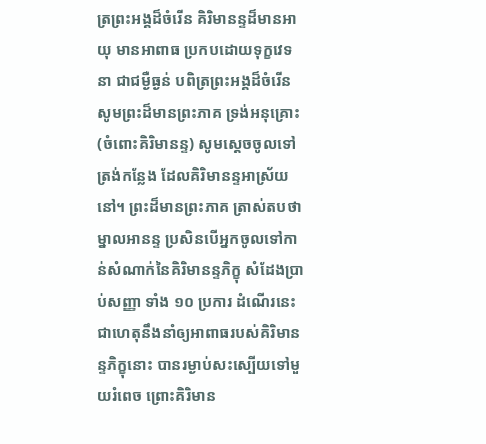ត្រព្រះអង្គដ៏ចំរើន គិរិមានន្ទដ៏មានអាយុ មានអាពាធ ប្រកបដោយទុក្ខវេទនា ជាជម្ងឺធ្ងន់ បពិត្រព្រះអង្គដ៏ចំរើន សូមព្រះដ៏មានព្រះភាគ ទ្រង់អនុគ្រោះ (ចំពោះគិរិមានន្ទ) សូមស្តេចចូលទៅត្រង់កន្លែង ដែលគិរិមានន្ទអាស្រ័យនៅ។ ព្រះដ៏មានព្រះភាគ ត្រាស់តបថា ម្នាលអានន្ទ ប្រសិនបើអ្នកចូលទៅកាន់សំណាក់នៃគិរិមានន្ទភិក្ខុ សំដែងប្រាប់សញ្ញា ទាំង ១០ ប្រការ ដំណើរនេះ ជាហេតុនឹងនាំឲ្យអាពាធរបស់គិរិមានន្ទភិក្ខុនោះ បានរម្ងាប់សះស្បើយទៅមួយរំពេច ព្រោះគិរិមាន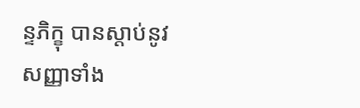ន្ទភិក្ខុ បានស្តាប់នូវសញ្ញាទាំង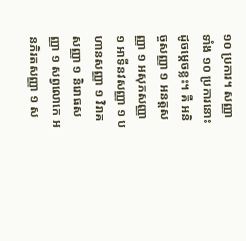១០ ប្រការ។ សញ្ញាទាំង ១០ ប្រការនោះ ដូចម្តេចខ្លះ។ គឺ អនិច្ចសញ្ញា ១ អនត្តសញ្ញា ១ អសុភសញ្ញា ១ អាទីនវសញ្ញា ១ បហានសញ្ញា ១ វិរាគសញ្ញា ១ និរោធសញ្ញា ១ សព្វលោកេ អនភិរតសញ្ញា ១ ស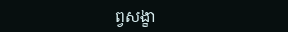ព្វសង្ខា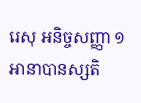រេសុ អនិច្ចសញ្ញា ១ អានាបានស្សតិ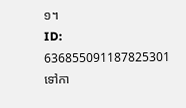១។
ID: 636855091187825301
ទៅកា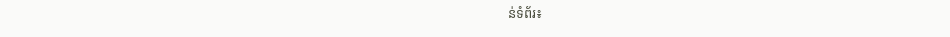ន់ទំព័រ៖